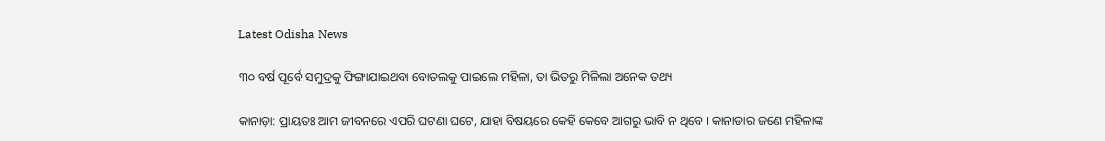Latest Odisha News

୩୦ ବର୍ଷ ପୂର୍ବେ ସମୁଦ୍ରକୁ ଫିଙ୍ଗାଯାଇଥବା ବୋତଲକୁ ପାଇଲେ ମହିଳା, ତା ଭିତରୁ ମିଳିଲା ଅନେକ ତଥ୍ୟ

କାନାଡ଼ା: ପ୍ରାୟତଃ ଆମ ଜୀବନରେ ଏପରି ଘଟଣା ଘଟେ, ଯାହା ବିଷୟରେ କେହି କେବେ ଆଗରୁ ଭାବି ନ ଥିବେ । କାନାଡାର ଜଣେ ମହିଳାଙ୍କ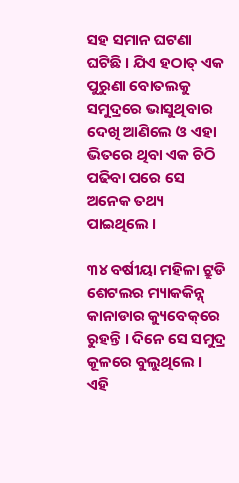ସହ ସମାନ ଘଟଣା ଘଟିଛି । ଯିଏ ହଠାତ୍ ଏକ ପୁରୁଣା ବୋତଲକୁ ସମୁଦ୍ରରେ ଭାସୁଥିବାର ଦେଖି ଆଣିଲେ ଓ ଏହା ଭିତରେ ଥିବା ଏକ ଚିଠି ପଢିବା ପରେ ସେ ଅନେକ ତଥ୍ୟ ପାଇଥିଲେ ।

୩୪ ବର୍ଷୀୟା ମହିଳା ଟ୍ରୁଡି ଶେଟଲର ମ୍ୟାକକିନ୍ନ୍ କାନାଡାର କ୍ୟୁବେକ୍‌ରେ ରୁହନ୍ତି । ଦିନେ ସେ ସମୁଦ୍ର କୂଳରେ ବୁଲୁଥିଲେ । ଏହି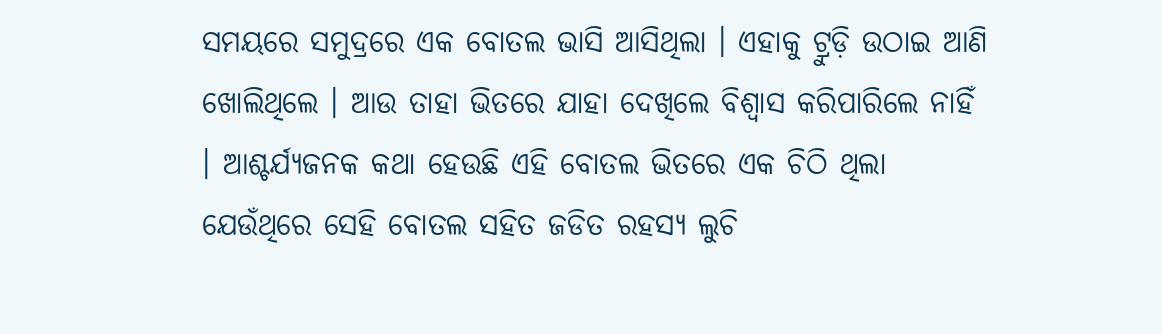ସମୟରେ ସମୁଦ୍ରରେ ଏକ ବୋତଲ ଭାସି ଆସିଥିଲା । ଏହାକୁ ଟ୍ରୁଡ଼ି ଉଠାଇ ଆଣି ଖୋଲିଥିଲେ । ଆଉ ତାହା ଭିତରେ ଯାହା ଦେଖିଲେ ବିଶ୍ୱାସ କରିପାରିଲେ ନାହିଁ । ଆଶ୍ଚର୍ଯ୍ୟଜନକ କଥା ହେଉଛି ଏହି ବୋତଲ ଭିତରେ ଏକ ଚିଠି ଥିଲା ଯେଉଁଥିରେ ସେହି ବୋତଲ ସହିତ ଜଡିତ ରହସ୍ୟ ଲୁଚି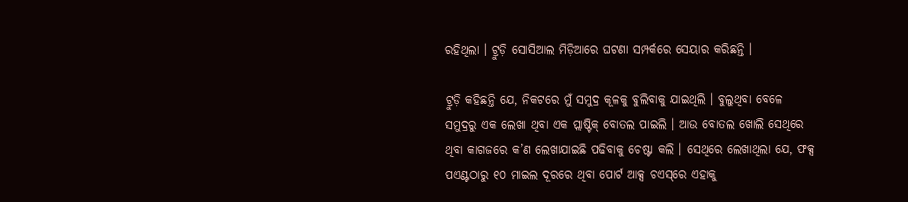ରହିଥିଲା । ଟ୍ରୁଡ଼ି ସୋସିଆଲ ମିଡ଼ିଆରେ ଘଟଣା ସମ୍ପର୍କରେ ସେୟାର କରିଛନ୍ତି ।

ଟ୍ରୁଡ଼ି କହିଛନ୍ତି ଯେ, ନିକଟରେ ମୁଁ ସମୁଦ୍ର କୂଳକୁ ବୁଲିବାକୁ ଯାଇଥିଲି । ବୁଲୁଥିବା ବେଳେ ସମୁଦ୍ରରୁ ଏକ ଲେଖା ଥିବା ଏକ ପ୍ଲାଷ୍ଟିକ୍ ବୋତଲ ପାଇଲି । ଆଉ ବୋତଲ ଖୋଲି ସେଥିରେ ଥିବା କାଗଜରେ କ’ଣ ଲେଖାଯାଇଛି ପଢିବାକୁ ଚେଷ୍ଟା କଲି । ସେଥିରେ ଲେଖାଥିଲା ଯେ, ଫକ୍ସ ପଏଣ୍ଟଠାରୁ ୧୦ ମାଇଲ ଦୂରରେ ଥିବା ପୋର୍ଟ ଆକ୍ସ ଚଏସ୍‌ରେ ଏହାକୁ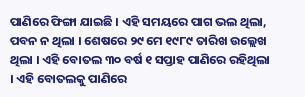ପାଣିରେ ଫିଙ୍ଗା ଯାଇଛି । ଏହି ସମୟରେ ପାଗ ଭଲ ଥିଲା, ପବନ ନ ଥିଲା । ଶେଷରେ ୨୯ ମେ ୧୯୮୯ ତାରିଖ ଉଲ୍ଲେଖ ଥିଲା । ଏହି ବୋତଲ ୩୦ ବର୍ଷ ୧ ସପ୍ତାହ ପାଣିରେ ରହିଥିଲା । ଏହି ବୋତଲକୁ ପାଣିରେ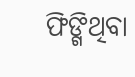ଫିଙ୍ଗିଥିବା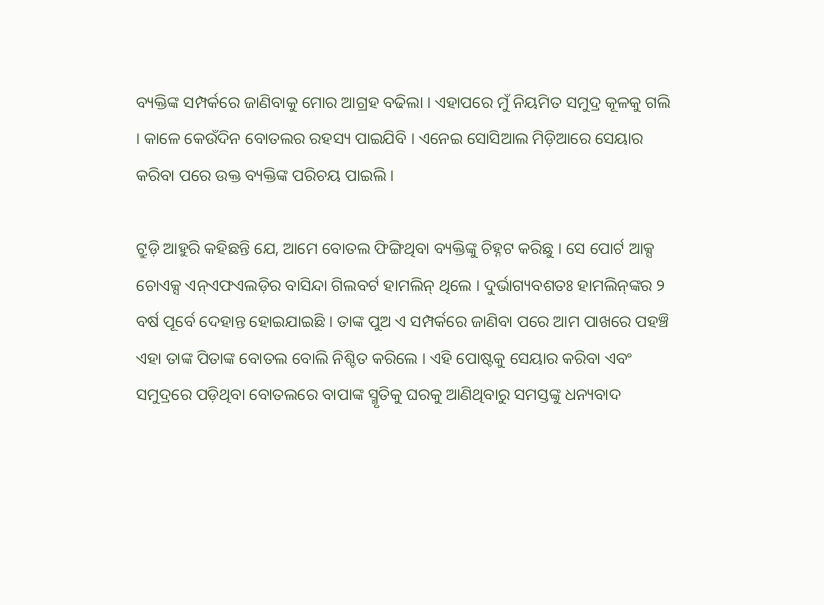ବ୍ୟକ୍ତିଙ୍କ ସମ୍ପର୍କରେ ଜାଣିବାକୁ ମୋର ଆଗ୍ରହ ବଢିଲା । ଏହାପରେ ମୁଁ ନିୟମିତ ସମୁଦ୍ର କୂଳକୁ ଗଲି । କାଳେ କେଉଁଦିନ ବୋତଲର ରହସ୍ୟ ପାଇଯିବି । ଏନେଇ ସୋସିଆଲ ମିଡ଼ିଆରେ ସେୟାର କରିବା ପରେ ଉକ୍ତ ବ୍ୟକ୍ତିଙ୍କ ପରିଚୟ ପାଇଲି ।

ଟ୍ରୁଡ଼ି ଆହୁରି କହିଛନ୍ତି ଯେ, ଆମେ ବୋତଲ ଫିଙ୍ଗିଥିବା ବ୍ୟକ୍ତିଙ୍କୁ ଚିହ୍ନଟ କରିଛୁ । ସେ ପୋର୍ଟ ଆକ୍ସ ଚୋଏକ୍ସ ଏନ୍‌ଏଫଏଲଡ଼ିର ବାସିନ୍ଦା ଗିଲବର୍ଟ ହାମଲିନ୍ ଥିଲେ । ଦୁର୍ଭାଗ୍ୟବଶତଃ ହାମଲିନ୍‌ଙ୍କର ୨ ବର୍ଷ ପୂର୍ବେ ଦେହାନ୍ତ ହୋଇଯାଇଛି । ତାଙ୍କ ପୁଅ ଏ ସମ୍ପର୍କରେ ଜାଣିବା ପରେ ଆମ ପାଖରେ ପହଞ୍ଚି ଏହା ତାଙ୍କ ପିତାଙ୍କ ବୋତଲ ବୋଲି ନିଶ୍ଚିତ କରିଲେ । ଏହି ପୋଷ୍ଟକୁ ସେୟାର କରିବା ଏବଂ ସମୁଦ୍ରରେ ପଡ଼ିଥିବା ବୋତଲରେ ବାପାଙ୍କ ସ୍ମୃତିକୁ ଘରକୁ ଆଣିଥିବାରୁ ସମସ୍ତଙ୍କୁ ଧନ୍ୟବାଦ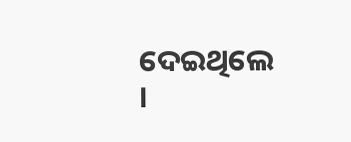ଦେଇଥିଲେ ।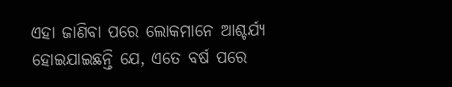ଏହା ଜାଣିବା ପରେ ଲୋକମାନେ ଆଶ୍ଚର୍ଯ୍ୟ ହୋଇଯାଇଛନ୍ତି ଯେ, ଏତେ ବର୍ଷ ପରେ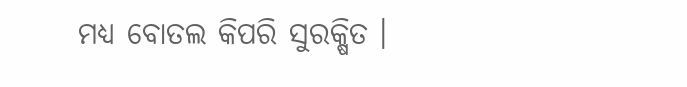ମଧ୍ୟ ବୋତଲ କିପରି ସୁରକ୍ଷିତ ।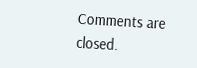Comments are closed.